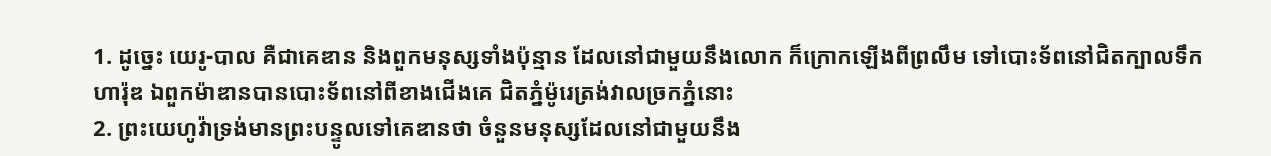1. ដូច្នេះ យេរូ-បាល គឺជាគេឌាន និងពួកមនុស្សទាំងប៉ុន្មាន ដែលនៅជាមួយនឹងលោក ក៏ក្រោកឡើងពីព្រលឹម ទៅបោះទ័ពនៅជិតក្បាលទឹកហារ៉ុឌ ឯពួកម៉ាឌានបានបោះទ័ពនៅពីខាងជើងគេ ជិតភ្នំម៉ូរេត្រង់វាលច្រកភ្នំនោះ
2. ព្រះយេហូវ៉ាទ្រង់មានព្រះបន្ទូលទៅគេឌានថា ចំនួនមនុស្សដែលនៅជាមួយនឹង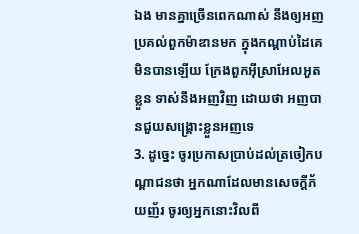ឯង មានគ្នាច្រើនពេកណាស់ នឹងឲ្យអញប្រគល់ពួកម៉ាឌានមក ក្នុងកណ្តាប់ដៃគេ មិនបានឡើយ ក្រែងពួកអ៊ីស្រាអែលអួតខ្លួន ទាស់នឹងអញវិញ ដោយថា អញបានជួយសង្គ្រោះខ្លួនអញទេ
3. ដូច្នេះ ចូរប្រកាសប្រាប់ដល់ត្រចៀកបណ្តាជនថា អ្នកណាដែលមានសេចក្ដីភ័យញ័រ ចូរឲ្យអ្នកនោះវិលពី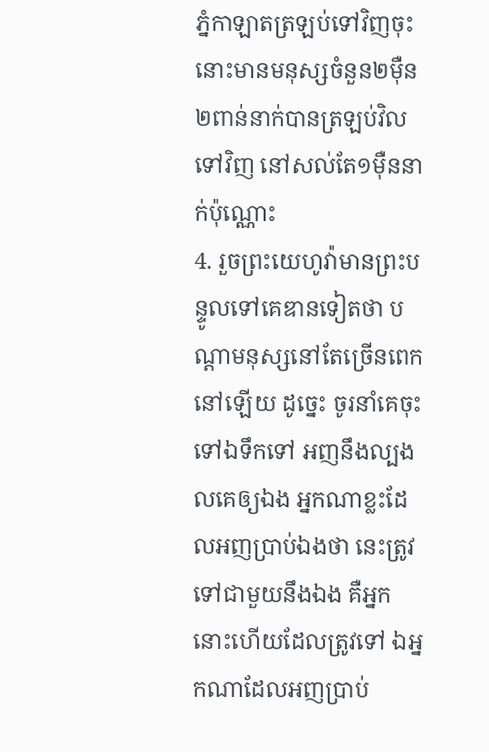ភ្នំកាឡាតត្រឡប់ទៅវិញចុះ នោះមានមនុស្សចំនួន២ម៉ឺន២ពាន់នាក់បានត្រឡប់វិលទៅវិញ នៅសល់តែ១ម៉ឺននាក់ប៉ុណ្ណោះ
4. រួចព្រះយេហូវ៉ាមានព្រះបន្ទូលទៅគេឌានទៀតថា បណ្តាមនុស្សនៅតែច្រើនពេកនៅឡើយ ដូច្នេះ ចូរនាំគេចុះទៅឯទឹកទៅ អញនឹងល្បងលគេឲ្យឯង អ្នកណាខ្លះដែលអញប្រាប់ឯងថា នេះត្រូវទៅជាមួយនឹងឯង គឺអ្នកនោះហើយដែលត្រូវទៅ ឯអ្នកណាដែលអញប្រាប់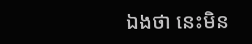ឯងថា នេះមិន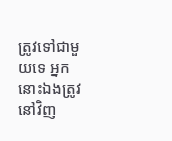ត្រូវទៅជាមួយទេ អ្នកនោះឯងត្រូវនៅវិញ